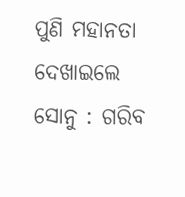ପୁଣି ମହାନତା ଦେଖାଇଲେ ସୋନୁ : ଗରିବ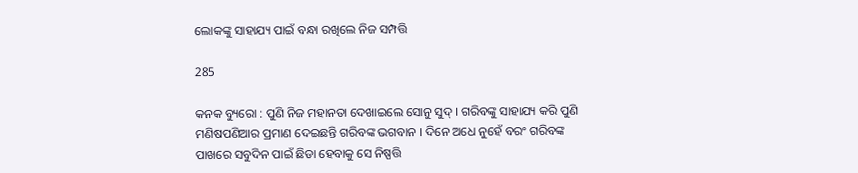ଲୋକଙ୍କୁ ସାହାଯ୍ୟ ପାଇଁ ବନ୍ଧା ରଖିଲେ ନିଜ ସମ୍ପତ୍ତି

285

କନକ ବ୍ୟୁରୋ : ପୁଣି ନିଜ ମହାନତା ଦେଖାଇଲେ ସୋନୁ ସୁଦ୍ । ଗରିବଙ୍କୁ ସାହାଯ୍ୟ କରି ପୁଣି ମଣିଷପଣିଆର ପ୍ରମାଣ ଦେଇଛନ୍ତି ଗରିବଙ୍କ ଭଗବାନ । ଦିନେ ଅଧେ ନୁହେଁ ବରଂ ଗରିବଙ୍କ ପାଖରେ ସବୁଦିନ ପାଇଁ ଛିଡା ହେବାକୁ ସେ ନିଷ୍ପତ୍ତି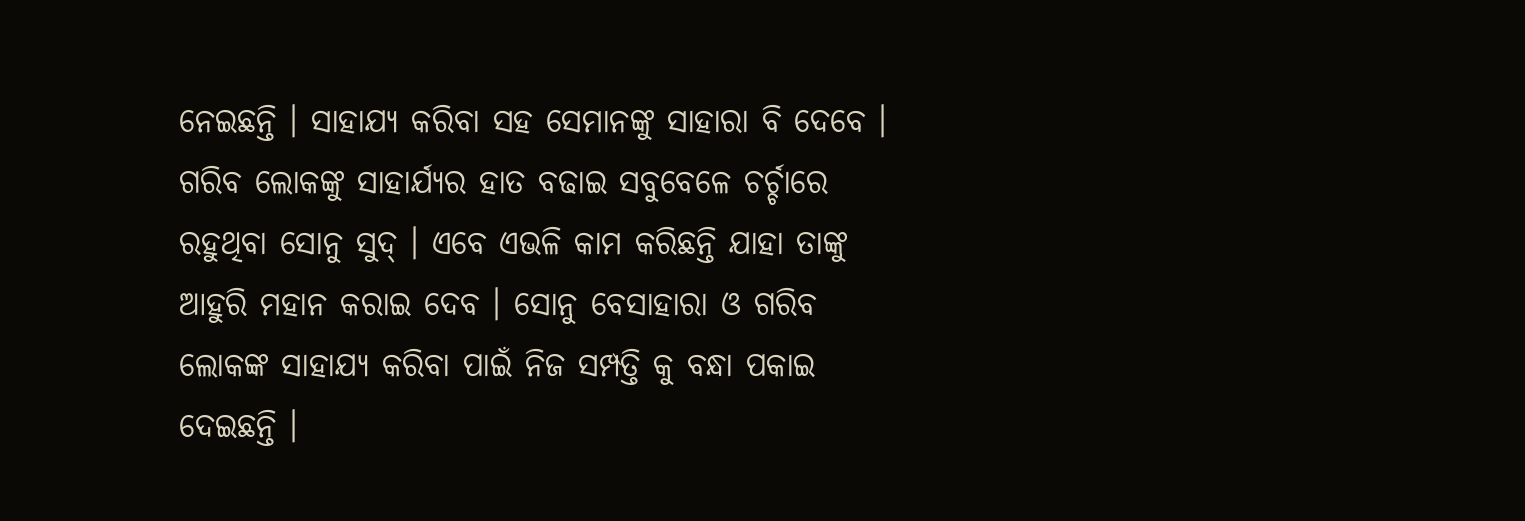ନେଇଛନ୍ତି । ସାହାଯ୍ୟ କରିବା ସହ ସେମାନଙ୍କୁ ସାହାରା ବି ଦେବେ । ଗରିବ ଲୋକଙ୍କୁ ସାହାର୍ଯ୍ୟର ହାତ ବଢାଇ ସବୁବେଳେ ଚର୍ଚ୍ଚାରେ ରହୁଥିବା ସୋନୁ ସୁଦ୍ । ଏବେ ଏଭଳି କାମ କରିଛନ୍ତି ଯାହା ତାଙ୍କୁ ଆହୁରି ମହାନ କରାଇ ଦେବ । ସୋନୁ ବେସାହାରା ଓ ଗରିବ ଲୋକଙ୍କ ସାହାଯ୍ୟ କରିବା ପାଇଁ ନିଜ ସମ୍ପତ୍ତି କୁ ବନ୍ଧା ପକାଇ ଦେଇଛନ୍ତି ।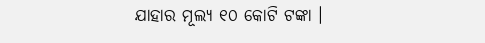ଯାହାର ମୂଲ୍ୟ ୧୦ କୋଟି ଟଙ୍କା ।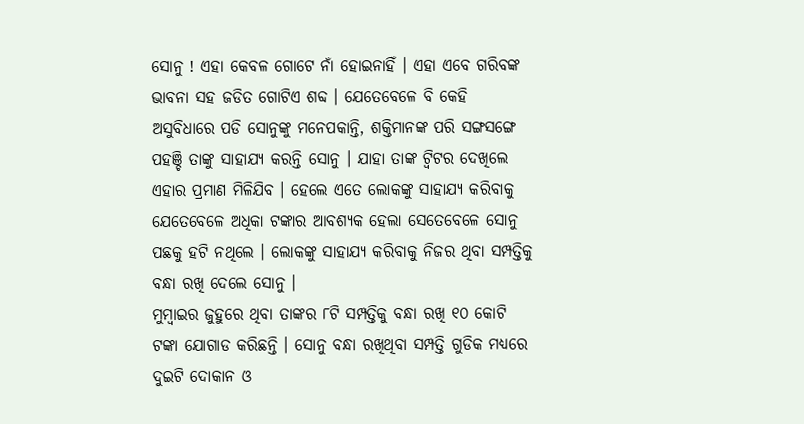ସୋନୁ ! ଏହା କେବଳ ଗୋଟେ ନାଁ ହୋଇନାହିଁ । ଏହା ଏବେ ଗରିବଙ୍କ ଭାବନା ସହ ଜଡିତ ଗୋଟିଏ ଶବ୍ଦ । ଯେତେବେଳେ ବି କେହି ଅସୁବିଧାରେ ପଡି ସୋନୁଙ୍କୁ ମନେପକାନ୍ତି, ଶକ୍ତିମାନଙ୍କ ପରି ସଙ୍ଗସଙ୍ଗେ ପହଞ୍ଚି ତାଙ୍କୁ ସାହାଯ୍ୟ କରନ୍ତି ସୋନୁ । ଯାହା ତାଙ୍କ ଟ୍ୱିଟର ଦେଖିଲେ ଏହାର ପ୍ରମାଣ ମିଳିଯିବ । ହେଲେ ଏତେ ଲୋକଙ୍କୁ ସାହାଯ୍ୟ କରିବାକୁ ଯେତେବେଳେ ଅଧିକା ଟଙ୍କାର ଆବଶ୍ୟକ ହେଲା ସେତେବେଳେ ସୋନୁ ପଛକୁ ହଟି ନଥିଲେ । ଲୋକଙ୍କୁ ସାହାଯ୍ୟ କରିବାକୁ ନିଜର ଥିବା ସମ୍ପତ୍ତିକୁ ବନ୍ଧା ରଖି ଦେଲେ ସୋନୁ ।
ମୁମ୍ବାଇର ଜୁହୁରେ ଥିବା ତାଙ୍କର ୮ଟି ସମ୍ପତ୍ତିକୁ ବନ୍ଧା ରଖି ୧୦ କୋଟି ଟଙ୍କା ଯୋଗାଡ କରିଛନ୍ତି । ସୋନୁ ବନ୍ଧା ରଖିଥିବା ସମ୍ପତ୍ତି ଗୁଡିକ ମଧ୍ୟରେ ଦୁଇଟି ଦୋକାନ ଓ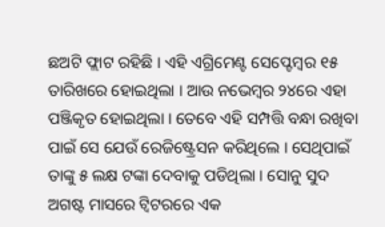ଛଅଟି ଫ୍ଲାଟ ରହିଛି । ଏହି ଏଗ୍ରିମେଣ୍ଟ ସେପ୍ଟେମ୍ବର ୧୫ ତାରିଖରେ ହୋଇଥିଲା । ଆଉ ନଭେମ୍ବର ୨୪ରେ ଏହା ପଞ୍ଜିକୃତ ହୋଇଥିଲା । ତେବେ ଏହି ସମ୍ପତ୍ତି ବନ୍ଧା ରଖିବା ପାଇଁ ସେ ଯେଉଁ ରେଜିଷ୍ଟ୍ରେସନ କରିଥିଲେ । ସେଥିପାଇଁ ତାଙ୍କୁ ୫ ଲକ୍ଷ ଟଙ୍କା ଦେବାକୁ ପଡିଥିଲା । ସୋନୁ ସୁଦ ଅଗଷ୍ଟ ମାସରେ ଟ୍ୱିଟରରେ ଏକ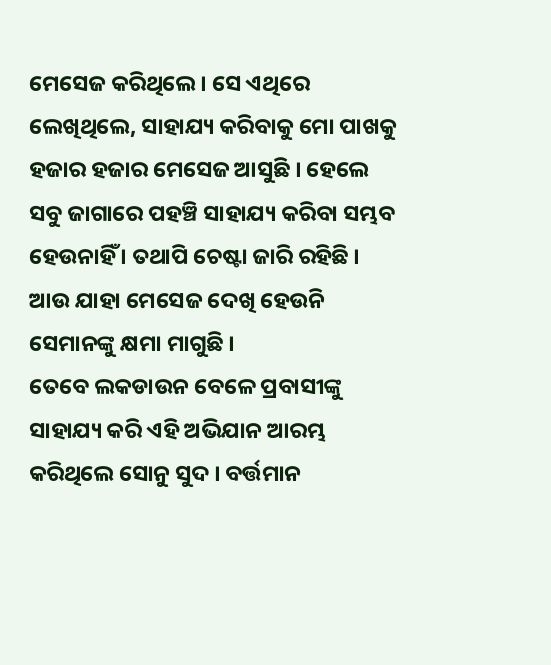ମେସେଜ କରିଥିଲେ । ସେ ଏଥିରେ ଲେଖିଥିଲେ, ସାହାଯ୍ୟ କରିବାକୁ ମୋ ପାଖକୁ ହଜାର ହଜାର ମେସେଜ ଆସୁଛି । ହେଲେ ସବୁ ଜାଗାରେ ପହଞ୍ଚି ସାହାଯ୍ୟ କରିବା ସମ୍ଭବ ହେଉନାହିଁ । ତଥାପି ଚେଷ୍ଟା ଜାରି ରହିଛି । ଆଉ ଯାହା ମେସେଜ ଦେଖି ହେଉନି ସେମାନଙ୍କୁ କ୍ଷମା ମାଗୁଛି ।
ତେବେ ଲକଡାଉନ ବେଳେ ପ୍ରବାସୀଙ୍କୁ ସାହାଯ୍ୟ କରି ଏହି ଅଭିଯାନ ଆରମ୍ଭ କରିଥିଲେ ସୋନୁ ସୁଦ । ବର୍ତ୍ତମାନ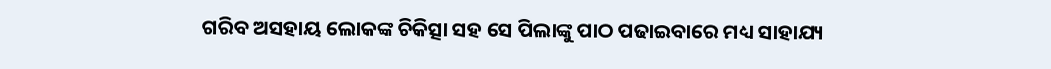ଗରିବ ଅସହାୟ ଲୋକଙ୍କ ଚିକିତ୍ସା ସହ ସେ ପିଲାଙ୍କୁ ପାଠ ପଢାଇବାରେ ମଧ୍ୟ ସାହାଯ୍ୟ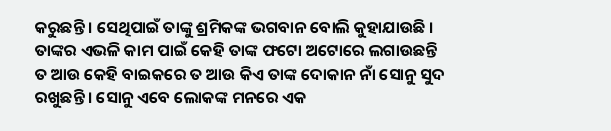କରୁଛନ୍ତି । ସେଥିପାଇଁ ତାଙ୍କୁ ଶ୍ରମିକଙ୍କ ଭଗବାନ ବୋଲି କୁହାଯାଉଛି । ତାଙ୍କର ଏଭଳି କାମ ପାଇଁ କେହି ତାଙ୍କ ଫଟୋ ଅଟୋରେ ଲଗାଉଛନ୍ତି ତ ଆଉ କେହି ବାଇକରେ ତ ଆଉ କିଏ ତାଙ୍କ ଦୋକାନ ନାଁ ସୋନୁ ସୁଦ ରଖୁଛନ୍ତି । ସୋନୁ ଏବେ ଲୋକଙ୍କ ମନରେ ଏକ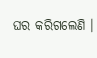ଘର କରିଗଲେଣି ।